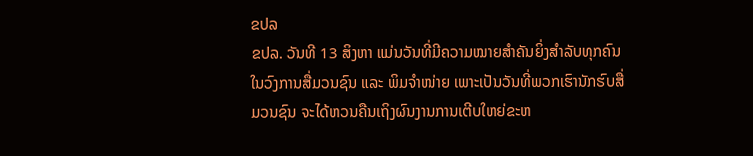ຂປລ
ຂປລ. ວັນທີ 13 ສິງຫາ ແມ່ນວັນທີ່ມີຄວາມໝາຍສໍາຄັນຍິ່ງສໍາລັບທຸກຄົນໃນວົງການສື່ມວນຊົນ ແລະ ພິມຈໍາໜ່າຍ ເພາະເປັນວັນທີ່ພວກເຮົານັກຮົບສື່ມວນຊົນ ຈະໄດ້ຫວນຄືນເຖິງຜົນງານການເຕີບໃຫຍ່ຂະຫ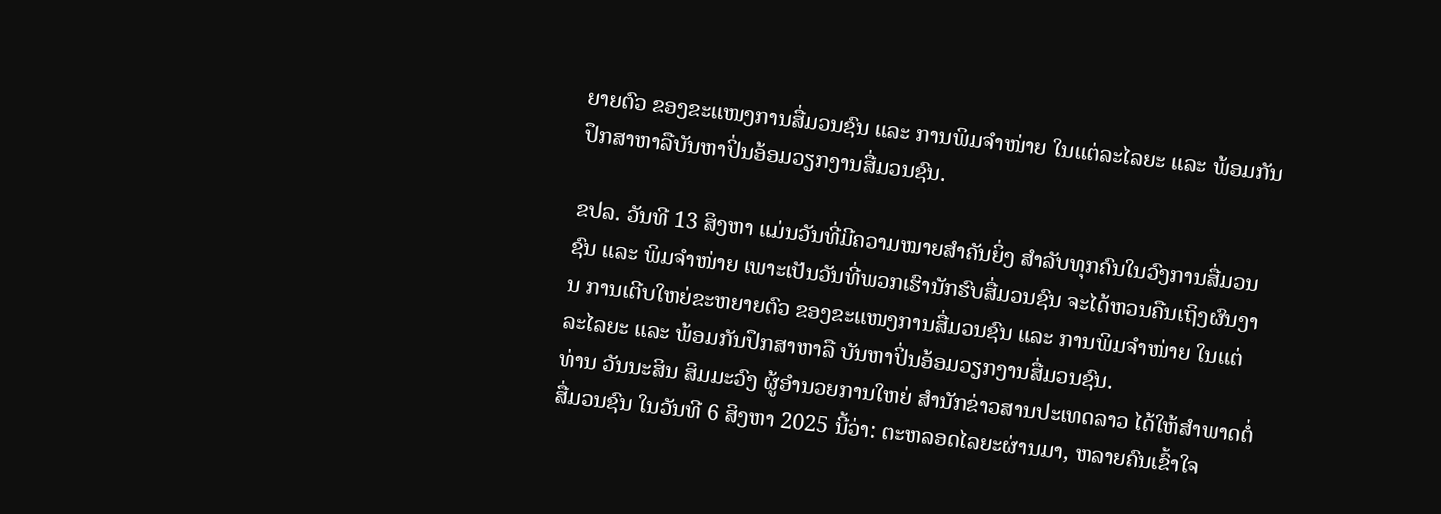ຍາຍຕົວ ຂອງຂະແໜງການສື່ມວນຊົນ ແລະ ການພິມຈໍາໜ່າຍ ໃນແຕ່ລະໄລຍະ ແລະ ພ້ອມກັນປຶກສາຫາລືບັນຫາປິ່ນອ້ອມວຽກງານສື່ມວນຊົນ.

ຂປລ. ວັນທີ 13 ສິງຫາ ແມ່ນວັນທີ່ມີຄວາມໝາຍສໍາຄັນຍິ່ງ ສໍາລັບທຸກຄົນໃນວົງການສື່ມວນຊົນ ແລະ ພິມຈໍາໜ່າຍ ເພາະເປັນວັນທີ່ພວກເຮົານັກຮົບສື່ມວນຊົນ ຈະໄດ້ຫວນຄືນເຖິງຜົນງານ ການເຕີບໃຫຍ່ຂະຫຍາຍຕົວ ຂອງຂະແໜງການສື່ມວນຊົນ ແລະ ການພິມຈໍາໜ່າຍ ໃນແຕ່ລະໄລຍະ ແລະ ພ້ອມກັນປຶກສາຫາລື ບັນຫາປິ່ນອ້ອມວຽກງານສື່ມວນຊົນ.
ທ່ານ ວັນນະສິນ ສິມມະວົງ ຜູ້ອຳນວຍການໃຫຍ່ ສຳນັກຂ່າວສານປະເທດລາວ ໄດ້ໃຫ້ສຳພາດຕໍ່ສື່ມວນຊົນ ໃນວັນທີ 6 ສິງຫາ 2025 ນີ້ວ່າ: ຕະຫລອດໄລຍະຜ່ານມາ, ຫລາຍຄົນເຂົ້າໃຈ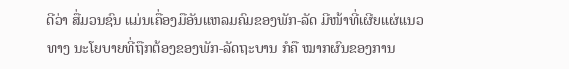ດີວ່າ ສື່ມວນຊົນ ແມ່ນເຄື່ອງມືອັນແຫລມຄົມຂອງພັກ-ລັດ ມີໜ້າທີ່ເຜີຍແຜ່ແນວທາງ ນະໂຍບາຍທີ່ຖືກຕ້ອງຂອງພັກ-ລັດຖະບານ ກໍຄື ໝາກຜົນຂອງການ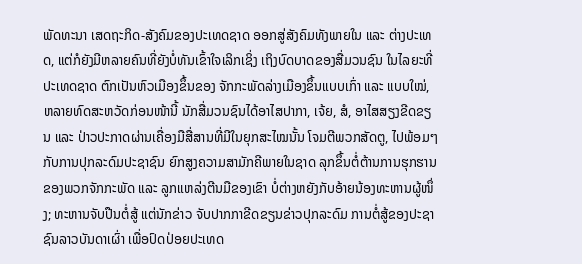ພັດທະນາ ເສດຖະກິດ-ສັງຄົມຂອງປະເທດຊາດ ອອກສູ່ສັງຄົມທັງພາຍໃນ ແລະ ຕ່າງປະເທດ, ແຕ່ກໍຍັງມີຫລາຍຄົນທີ່ຍັງບໍ່ທັນເຂົ້າໃຈເລິກເຊິ່ງ ເຖິງບົດບາດຂອງສື່ມວນຊົນ ໃນໄລຍະທີ່ປະເທດຊາດ ຕົກເປັນຫົວເມືອງຂຶ້ນຂອງ ຈັກກະພັດລ່າງເມືອງຂຶ້ນແບບເກົ່າ ແລະ ແບບໃໝ່, ຫລາຍທົດສະຫວັດກ່ອນໜ້ານີ້ ນັກສື່ມວນຊົນໄດ້ອາໄສປາກາ, ເຈ້ຍ, ສໍ, ອາໄສສຽງຂີດຂຽນ ແລະ ປ່າວປະກາດຜ່ານເຄື່ອງມືສື່ສານທີ່ມີໃນຍຸກສະໄໝນັ້ນ ໂຈມຕີພວກສັດຕູ, ໄປພ້ອມໆກັບການປຸກລະດົມປະຊາຊົນ ຍົກສູງຄວາມສາມັກຄີພາຍໃນຊາດ ລຸກຂຶ້ນຕໍ່ຕ້ານການຮຸກຮານຂອງພວກຈັກກະພັດ ແລະ ລູກແຫລ່ງຕີນມືຂອງເຂົາ ບໍ່ຕ່າງຫຍັງກັບອ້າຍນ້ອງທະຫານຜູ້ໜຶ່ງ; ທະຫານຈັບປືນຕໍ່ສູ້ ແຕ່ນັກຂ່າວ ຈັບປາກກາຂີດຂຽນຂ່າວປຸກລະດົມ ການຕໍ່ສູ້ຂອງປະຊາຊົນລາວບັນດາເຜົ່າ ເພື່ອປົດປ່ອຍປະເທດ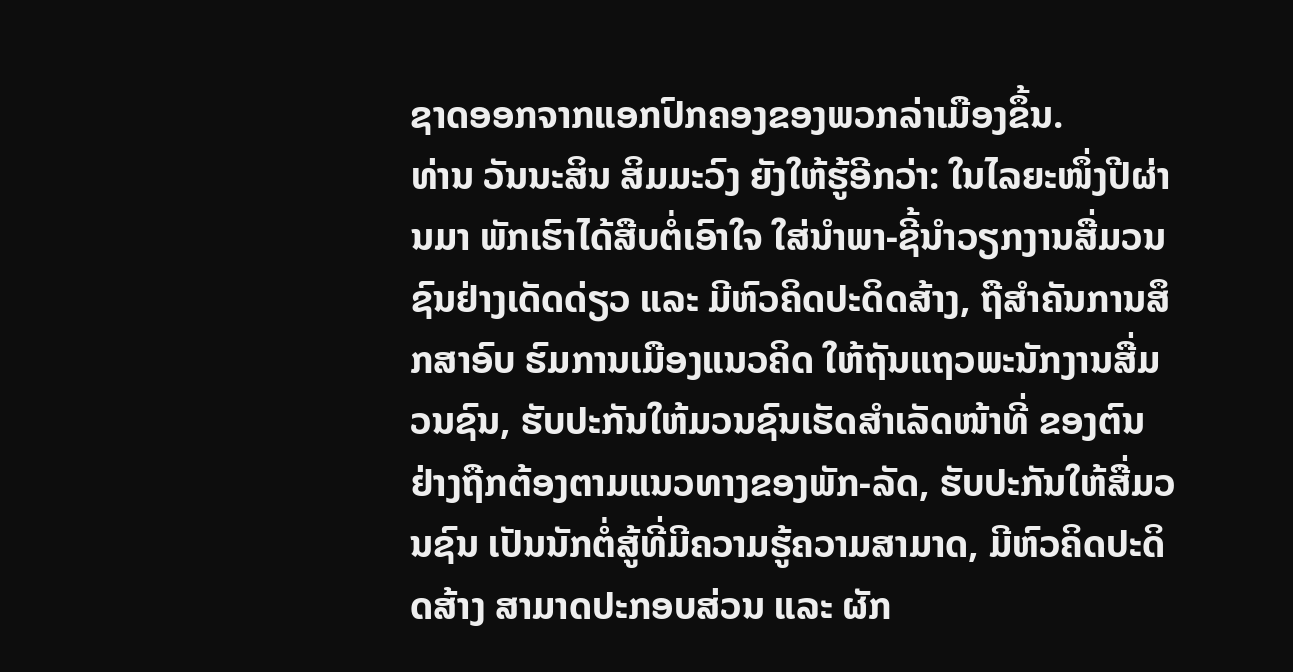ຊາດອອກຈາກແອກປົກຄອງຂອງພວກລ່າເມືອງຂຶ້ນ.
ທ່ານ ວັນນະສິນ ສິມມະວົງ ຍັງໃຫ້ຮູ້ອີກວ່າ: ໃນໄລຍະໜຶ່ງປີຜ່ານມາ ພັກເຮົາໄດ້ສືບຕໍ່ເອົາໃຈ ໃສ່ນໍາພາ-ຊີ້ນໍາວຽກງານສື່ມວນຊົນຢ່າງເດັດດ່ຽວ ແລະ ມີຫົວຄິດປະດິດສ້າງ, ຖືສໍາຄັນການສຶກສາອົບ ຮົມການເມືອງແນວຄິດ ໃຫ້ຖັນແຖວພະນັກງານສື່ມວນຊົນ, ຮັບປະກັນໃຫ້ມວນຊົນເຮັດສໍາເລັດໜ້າທີ່ ຂອງຕົນຢ່າງຖືກຕ້ອງຕາມແນວທາງຂອງພັກ-ລັດ, ຮັບປະກັນໃຫ້ສື່ມວນຊົນ ເປັນນັກຕໍ່ສູ້ທີ່ມີຄວາມຮູ້ຄວາມສາມາດ, ມີຫົວຄິດປະດິດສ້າງ ສາມາດປະກອບສ່ວນ ແລະ ຜັກ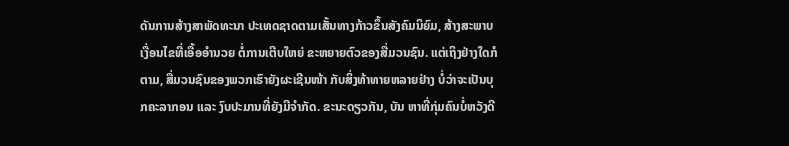ດັນການສ້າງສາພັດທະນາ ປະເທດຊາດຕາມເສັ້ນທາງກ້າວຂຶ້ນສັງຄົມນິຍົມ, ສ້າງສະພາບເງື່ອນໄຂທີ່ເອື້ອອໍານວຍ ຕໍ່ການເຕີບໃຫຍ່ ຂະຫຍາຍຕົວຂອງສື່ມວນຊົນ. ແຕ່ເຖິງຢ່າງໃດກໍຕາມ, ສື່ມວນຊົນຂອງພວກເຮົາຍັງຜະເຊີນໜ້າ ກັບສິ່ງທ້າທາຍຫລາຍຢ່າງ ບໍ່ວ່າຈະເປັນບຸກຄະລາກອນ ແລະ ງົບປະມານທີ່ຍັງມີຈໍາກັດ. ຂະນະດຽວກັນ, ບັນ ຫາທີ່ກຸ່ມຄົນບໍ່ຫວັງດີ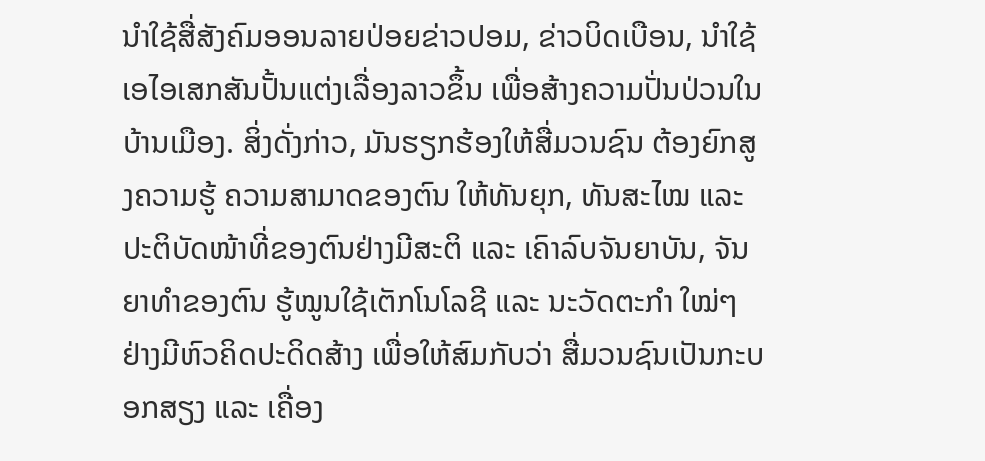ນໍາໃຊ້ສື່ສັງຄົມອອນລາຍປ່ອຍຂ່າວປອມ, ຂ່າວບິດເບືອນ, ນໍາໃຊ້ເອໄອເສກສັນປັ້ນແຕ່ງເລື່ອງລາວຂຶ້ນ ເພື່ອສ້າງຄວາມປັ່ນປ່ວນໃນບ້ານເມືອງ. ສິ່ງດັ່ງກ່າວ, ມັນຮຽກຮ້ອງໃຫ້ສື່ມວນຊົນ ຕ້ອງຍົກສູງຄວາມຮູ້ ຄວາມສາມາດຂອງຕົນ ໃຫ້ທັນຍຸກ, ທັນສະໄໝ ແລະ ປະຕິບັດໜ້າທີ່ຂອງຕົນຢ່າງມີສະຕິ ແລະ ເຄົາລົບຈັນຍາບັນ, ຈັນຍາທໍາຂອງຕົນ ຮູ້ໝູນໃຊ້ເຕັກໂນໂລຊີ ແລະ ນະວັດຕະກໍາ ໃໝ່ໆຢ່າງມີຫົວຄິດປະດິດສ້າງ ເພື່ອໃຫ້ສົມກັບວ່າ ສື່ມວນຊົນເປັນກະບອກສຽງ ແລະ ເຄື່ອງ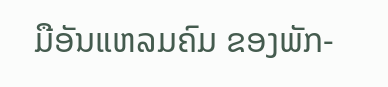ມືອັນແຫລມຄົມ ຂອງພັກ-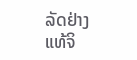ລັດຢ່າງແທ້ຈິ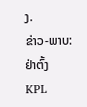ງ.
ຂ່າວ-ພາບ: ຢ່າຕົ້ງ
KPL